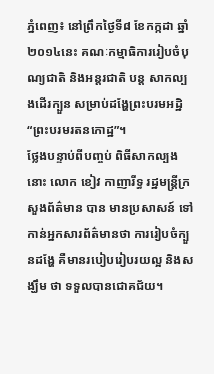ភ្នំពេញ៖ នៅព្រឹកថ្ងៃទី៨ ខែកក្កដា ឆ្នាំ២០១៤នេះ គណៈកម្មាធិការរៀបចំបុណ្យជាតិ និងអន្តរជាតិ បន្ត សាកល្បងដើរក្បួន សម្រាប់ដង្ហែព្រះបរមអដ្ឋិ “ព្រះបរមរតនកោដ្ឋ”។
ថ្លែងបន្ទាប់ពីបញ្ចប់ ពិធីសាកល្បងនោះ លោក ខៀវ កាញារីទ្ធ រដ្ឋមន្ត្រីក្រសួងព័ត៌មាន បាន មានប្រសាសន៍ ទៅកាន់អ្នកសារព័ត៌មានថា ការរៀបចំក្បួនដង្ហែ គឺមានរបៀបរៀបរយល្អ និងសង្ឃឹម ថា ទទួលបានជោគជ័យ។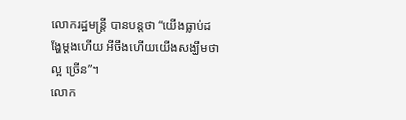លោករដ្ឋមន្ត្រី បានបន្តថា “យើងធ្លាប់ដង្ហែម្តងហើយ អីចឹងហើយយើងសង្ឃឹមថាល្អ ច្រើន”។
លោក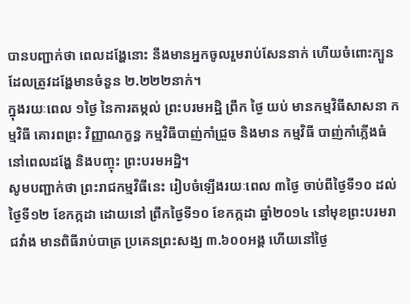បានបញ្ជាក់ថា ពេលដង្ហែនោះ នឹងមានអ្នកចូលរួមរាប់សែននាក់ ហើយចំពោះក្បួន ដែលត្រូវដង្ហែមានចំនួន ២.២២២នាក់។
ក្នុងរយៈពេល ១ថ្ងៃ នៃការតម្កល់ ព្រះបរមអដ្ឋិ ព្រឹក ថ្ងៃ យប់ មានកម្មវិធីសាសនា កម្មវិធី គោរពព្រះ វិញ្ញាណក្ខន្ធ កម្មវិធីបាញ់កាំជ្រួច និងមាន កម្មវិធី បាញ់កាំភ្លើងធំ នៅពេលដង្ហែ និងបញ្ចុះ ព្រះបរមអដ្ឋិ។
សូមបញ្ជាក់ថា ព្រះរាជកម្មវិធីនេះ រៀបចំឡើងរយៈពេល ៣ថ្ងៃ ចាប់ពីថ្ងៃទី១០ ដល់ថ្ងៃទី១២ ខែកក្កដា ដោយនៅ ព្រឹកថ្ងៃទី១០ ខែកក្កដា ឆ្នាំ២០១៤ នៅមុខព្រះបរមរាជវាំង មានពិធីរាប់បាត្រ ប្រគេនព្រះសង្ឃ ៣.៦០០អង្គ ហើយនៅថ្ងៃ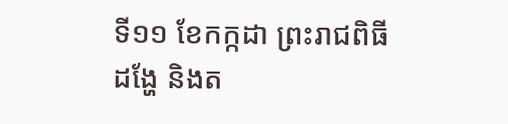ទី១១ ខែកក្កដា ព្រះរាជពិធីដង្ហែ និងត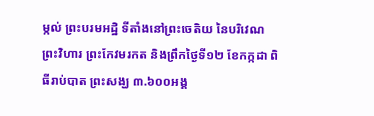ម្កល់ ព្រះបរមអដ្ឋិ ទីតាំងនៅព្រះចេតិយ នៃបរិវេណព្រះវិហារ ព្រះកែវមរកត និងព្រឹកថ្ងៃទី១២ ខែកក្កដា ពិធីរាប់បាត ព្រះសង្ឃ ៣.៦០០អង្គ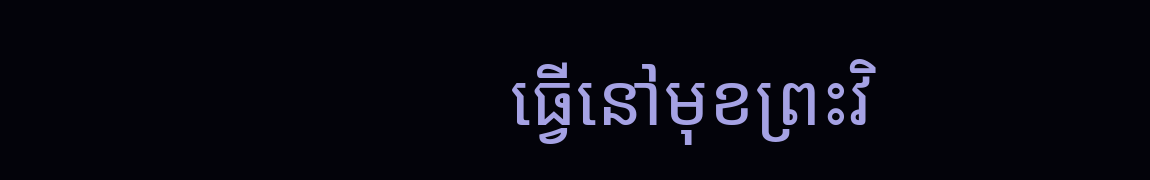ធ្វើនៅមុខព្រះវិ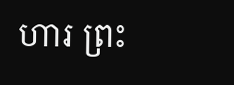ហារ ព្រះ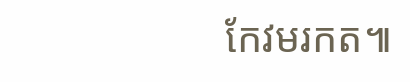កែវមរកត៕